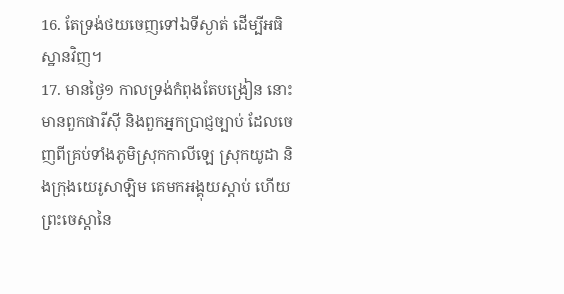16. តែទ្រង់ថយចេញទៅឯទីស្ងាត់ ដើម្បីអធិស្ឋានវិញ។
17. មានថ្ងៃ១ កាលទ្រង់កំពុងតែបង្រៀន នោះមានពួកផារីស៊ី និងពួកអ្នកប្រាជ្ញច្បាប់ ដែលចេញពីគ្រប់ទាំងភូមិស្រុកកាលីឡេ ស្រុកយូដា និងក្រុងយេរូសាឡិម គេមកអង្គុយស្តាប់ ហើយព្រះចេស្តានៃ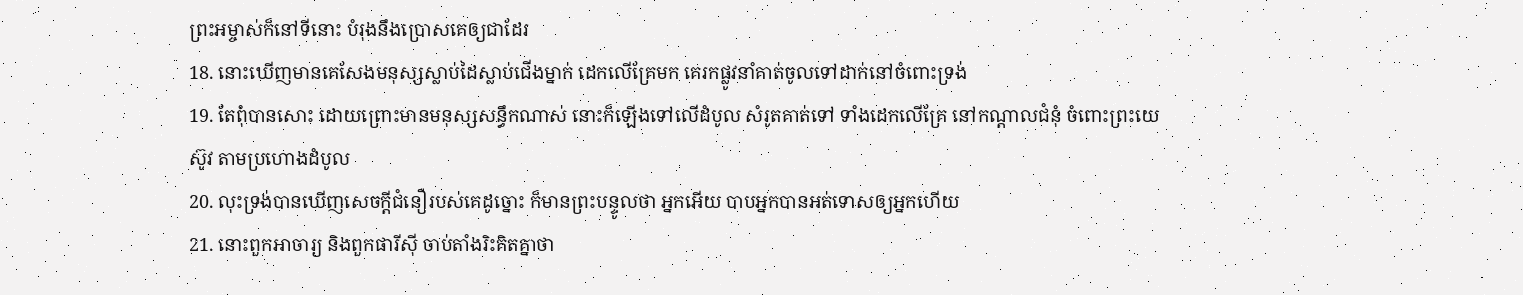ព្រះអម្ចាស់ក៏នៅទីនោះ បំរុងនឹងប្រោសគេឲ្យជាដែរ
18. នោះឃើញមានគេសែងមនុស្សស្លាប់ដៃស្លាប់ជើងម្នាក់ ដេកលើគ្រែមក គេរកផ្លូវនាំគាត់ចូលទៅដាក់នៅចំពោះទ្រង់
19. តែពុំបានសោះ ដោយព្រោះមានមនុស្សសន្ធឹកណាស់ នោះក៏ឡើងទៅលើដំបូល សំរូតគាត់ទៅ ទាំងដេកលើគ្រែ នៅកណ្តាលជំនុំ ចំពោះព្រះយេស៊ូវ តាមប្រហោងដំបូល
20. លុះទ្រង់បានឃើញសេចក្ដីជំនឿរបស់គេដូច្នោះ ក៏មានព្រះបន្ទូលថា អ្នកអើយ បាបអ្នកបានអត់ទោសឲ្យអ្នកហើយ
21. នោះពួកអាចារ្យ និងពួកផារីស៊ី ចាប់តាំងរិះគិតគ្នាថា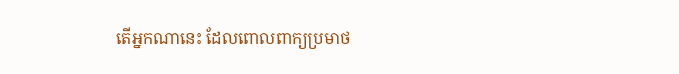តើអ្នកណានេះ ដែលពោលពាក្យប្រមាថ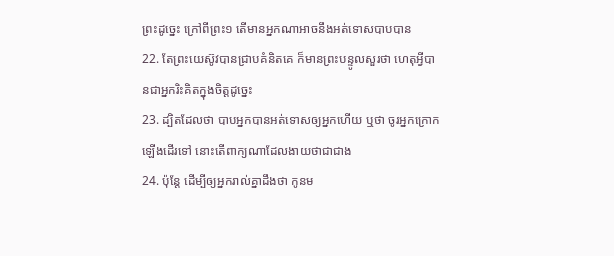ព្រះដូច្នេះ ក្រៅពីព្រះ១ តើមានអ្នកណាអាចនឹងអត់ទោសបាបបាន
22. តែព្រះយេស៊ូវបានជ្រាបគំនិតគេ ក៏មានព្រះបន្ទូលសួរថា ហេតុអ្វីបានជាអ្នករិះគិតក្នុងចិត្តដូច្នេះ
23. ដ្បិតដែលថា បាបអ្នកបានអត់ទោសឲ្យអ្នកហើយ ឬថា ចូរអ្នកក្រោកឡើងដើរទៅ នោះតើពាក្យណាដែលងាយថាជាជាង
24. ប៉ុន្តែ ដើម្បីឲ្យអ្នករាល់គ្នាដឹងថា កូនម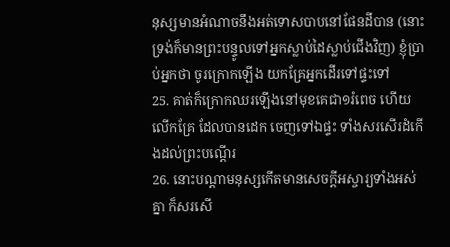នុស្សមានអំណាចនឹងអត់ទោសបាបនៅផែនដីបាន (នោះទ្រង់ក៏មានព្រះបន្ទូលទៅអ្នកស្លាប់ដៃស្លាប់ជើងវិញ) ខ្ញុំប្រាប់អ្នកថា ចូរក្រោកឡើង យកគ្រែអ្នកដើរទៅផ្ទះទៅ
25. គាត់ក៏ក្រោកឈរឡើងនៅមុខគេជា១រំពេច ហើយលើកគ្រែ ដែលបានដេក ចេញទៅឯផ្ទះ ទាំងសរសើរដំកើងដល់ព្រះបណ្តើរ
26. នោះបណ្តាមនុស្សកើតមានសេចក្ដីអស្ចារ្យទាំងអស់គ្នា ក៏សរសើ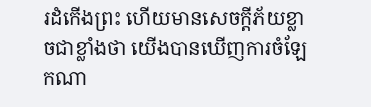រដំកើងព្រះ ហើយមានសេចក្ដីភ័យខ្លាចជាខ្លាំងថា យើងបានឃើញការចំឡែកណា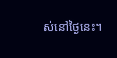ស់នៅថ្ងៃនេះ។